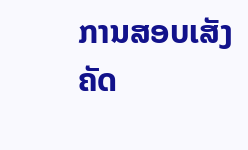ການສອບເສັງຄັດ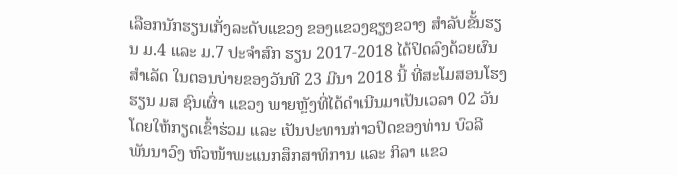ເລືອກນັກຮຽນເກັ່ງລະດັບແຂວງ ຂອງແຂວງຊຽງຂວາງ ສໍາລັບຂັ້ນຮຽນ ມ.4 ແລະ ມ.7 ປະຈໍາສົກ ຮຽນ 2017-2018 ໄດ້ປິດລົງດ້ວຍຜົນສໍາເລັດ ໃນຕອນບ່າຍຂອງວັນທີ 23 ມີນາ 2018 ນີ້ ທີ່ສະໂມສອນໂຮງຮຽນ ມສ ຊົນເຜົ່າ ແຂວງ ພາຍຫຼັງທີ່ໄດ້ດໍາເນີນມາເປັນເວລາ 02 ວັນ ໂດຍໃຫ້ກຽດເຂົ້າຮ່ວມ ແລະ ເປັນປະທານກ່າວປິດຂອງທ່ານ ບົວລີ ພັນນາວົງ ຫົວໜ້າພະແນກສຶກສາທິການ ແລະ ກິລາ ແຂວ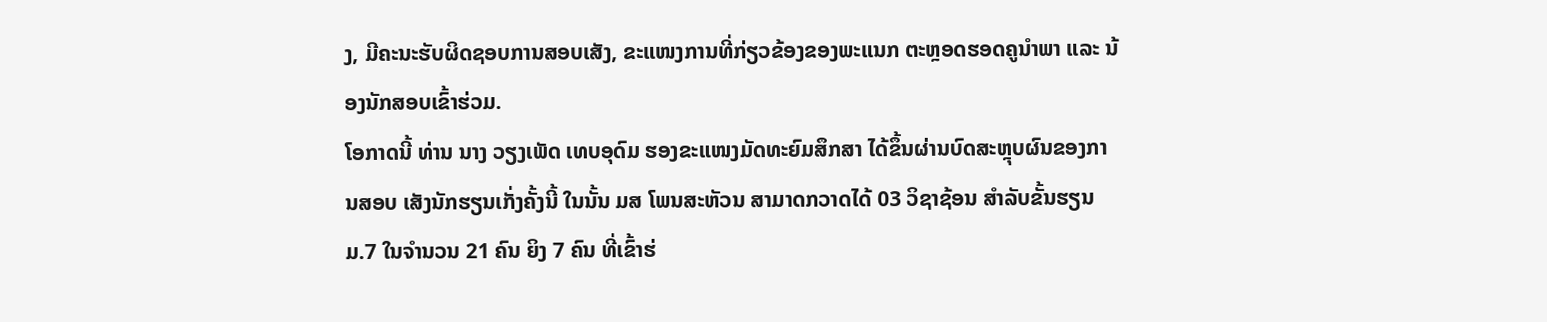ງ, ມີຄະນະຮັບຜິດຊອບການສອບເສັງ, ຂະແໜງການທີ່ກ່ຽວຂ້ອງຂອງພະແນກ ຕະຫຼອດຮອດຄູນໍາພາ ແລະ ນ້ອງນັກສອບເຂົ້າຮ່ວມ.
ໂອກາດນີ້ ທ່ານ ນາງ ວຽງເພັດ ເທບອຸດົມ ຮອງຂະແໜງມັດທະຍົມສຶກສາ ໄດ້ຂຶ້ນຜ່ານບົດສະຫຼຸບຜົນຂອງການສອບ ເສັງນັກຮຽນເກັ່ງຄັ້ງນີ້ ໃນນັ້ນ ມສ ໂພນສະຫັວນ ສາມາດກວາດໄດ້ 03 ວິຊາຊ້ອນ ສໍາລັບຂັ້ນຮຽນ ມ.7 ໃນຈໍານວນ 21 ຄົນ ຍິງ 7 ຄົນ ທີ່ເຂົ້າຮ່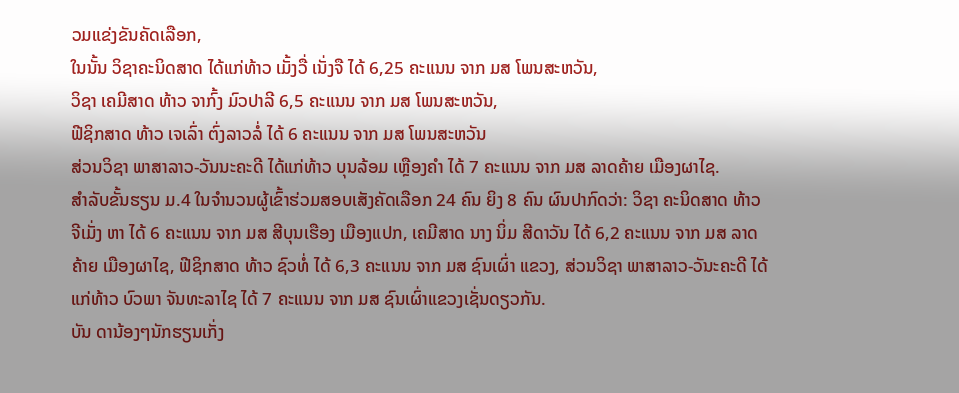ວມແຂ່ງຂັນຄັດເລືອກ,
ໃນນັ້ນ ວິຊາຄະນິດສາດ ໄດ້ແກ່ທ້າວ ເມັ້ງວື່ ເນັ່ງຈື ໄດ້ 6,25 ຄະແນນ ຈາກ ມສ ໂພນສະຫວັນ,
ວິຊາ ເຄມີສາດ ທ້າວ ຈາກົ້ງ ມົວປາລີ 6,5 ຄະແນນ ຈາກ ມສ ໂພນສະຫວັນ,
ຟີຊິກສາດ ທ້າວ ເຈເລົ່າ ຕົ່ງລາວລໍ່ ໄດ້ 6 ຄະແນນ ຈາກ ມສ ໂພນສະຫວັນ
ສ່ວນວິຊາ ພາສາລາວ-ວັນນະຄະດີ ໄດ້ແກ່ທ້າວ ບຸນລ້ອມ ເຫຼືອງຄໍາ ໄດ້ 7 ຄະແນນ ຈາກ ມສ ລາດຄ້າຍ ເມືອງຜາໄຊ.
ສໍາລັບຂັ້ນຮຽນ ມ.4 ໃນຈໍານວນຜູ້ເຂົ້າຮ່ວມສອບເສັງຄັດເລືອກ 24 ຄົນ ຍິງ 8 ຄົນ ຜົນປາກົດວ່າ: ວິຊາ ຄະນິດສາດ ທ້າວ ຈີເມັ່ງ ຫາ ໄດ້ 6 ຄະແນນ ຈາກ ມສ ສີບຸນເຮືອງ ເມືອງແປກ, ເຄມີສາດ ນາງ ນິ່ມ ສີດາວັນ ໄດ້ 6,2 ຄະແນນ ຈາກ ມສ ລາດຄ້າຍ ເມືອງຜາໄຊ, ຟີຊິກສາດ ທ້າວ ຊົວທໍ່ ໄດ້ 6,3 ຄະແນນ ຈາກ ມສ ຊົນເຜົ່າ ແຂວງ, ສ່ວນວິຊາ ພາສາລາວ-ວັນະຄະດີ ໄດ້ແກ່ທ້າວ ບົວພາ ຈັນທະລາໄຊ ໄດ້ 7 ຄະແນນ ຈາກ ມສ ຊົນເຜົ່າແຂວງເຊັ່ນດຽວກັນ.
ບັນ ດານ້ອງໆນັກຮຽນເກັ່ງ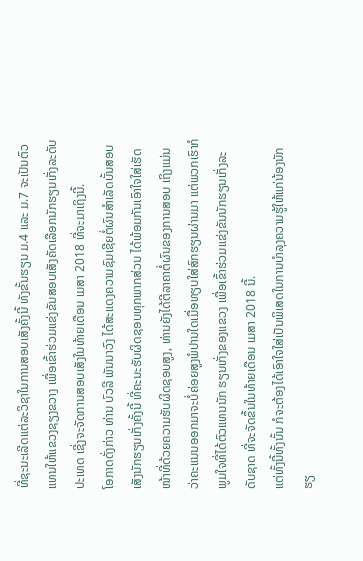ທີ່ຊະນະເລີດແຕ່ລະວິຊາໃນການສອບເສັງຄັ້ງນີ້ ທັງຂັ້ນຮຽນ ມ.4 ແລະ ມ.7 ຈະເປັນຕົວແທນໃຫ້ແຂວງຊຽງຂວາງ ເພື່ອເຂົ້າຮ່ວມແຂ່ງຂັນສອບເສັງຄັດເລືອກນັກຮຽນເກັ່ງລະດັບປະເທດ ເຊີ່ງຈະຈັດການສອບເສັງໃນທ້າຍເດືອນ ເມສາ 2018 ທີ່ຈະມາເຖິງນີ້.
ໂອກາດດັ່ງກ່າວ ທ່ານ ບົວລີ ພັນນາວົງ ໄດ້ສະແດງຄວາມຊົມເຊີຍຕໍ່ຜົນສໍາເລັດບັ້ນສອບເສັງນັກຮຽນເກັ່ງຄັ້ງນີ້ ທີ່ຄະນະຮັບຜິດຊອບທຸກພາກສ່ວນ ໄດ້ພ້ອມກັນເອົາໃຈໃສ່ເຮັດໜ້າທີ່ດ້ວຍຄວາມຮັບຜິດຊອບສູງ, ທ່ານຍັງໄດ້ຕີລາຄາຕໍ່ຜົນຂອງການສອບ ເຖິງແມ່ນວ່າຄະແນນອອກມາຈະບໍ່ຄ່ອຍສູງພໍປານໃດເມື່ອທຽບໃສ່ສົກຮຽນຜ່ານມາ ແຕ່ພວກເຮົາກໍພູມໃຈທີ່ໄດ້ຕົວແທນນັກ ຮຽນເກັ່ງຂອງແຂວງ ເພື່ອເຂົ້າຮ່ວມແຂ່ງຂັນນັກຮຽນເກັ່ງລະດັບຊາດ ທີ່ຈະຈັດຂຶ້ນໃນທ້າຍເດືອນ ເມສາ 2018 ນີ້.
ແຕ່ທັ້ງນີ້ທັ້ງນັ້ນ ກໍຈະຕ້ອງໄດ້ເອົາໃຈໃສ່ເປັນພິເສດໃນການບໍາລຸງຄວາມຮູ້ໃຫ້ແກ່ນ້ອງນັກຮຽ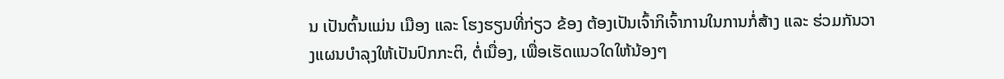ນ ເປັນຕົ້ນແມ່ນ ເມືອງ ແລະ ໂຮງຮຽນທີ່ກ່ຽວ ຂ້ອງ ຕ້ອງເປັນເຈົ້າກິເຈົ້າການໃນການກໍ່ສ້າງ ແລະ ຮ່ວມກັນວາງແຜນບໍາລຸງໃຫ້ເປັນປົກກະຕິ, ຕໍ່ເນື່ອງ, ເພື່ອເຮັດແນວໃດໃຫ້ນ້ອງໆ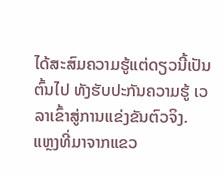ໄດ້ສະສົມຄວາມຮູ້ແຕ່ດຽວນີ້ເປັນຕົ້ນໄປ ທັງຮັບປະກັນຄວາມຮູ້ ເວລາເຂົ້າສູ່ການແຂ່ງຂັນຕົວຈິງ.
ແຫຼງທີ່ມາຈາກແຂວ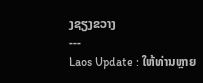ງຊຽງຂວາງ
---
Laos Update : ໃຫ້ທ່ານຫຼາຍ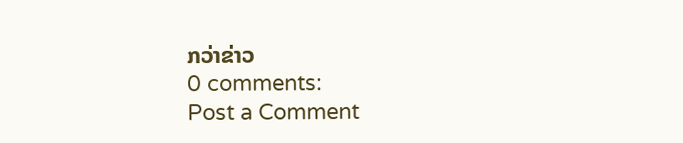ກວ່າຂ່າວ
0 comments:
Post a Comment